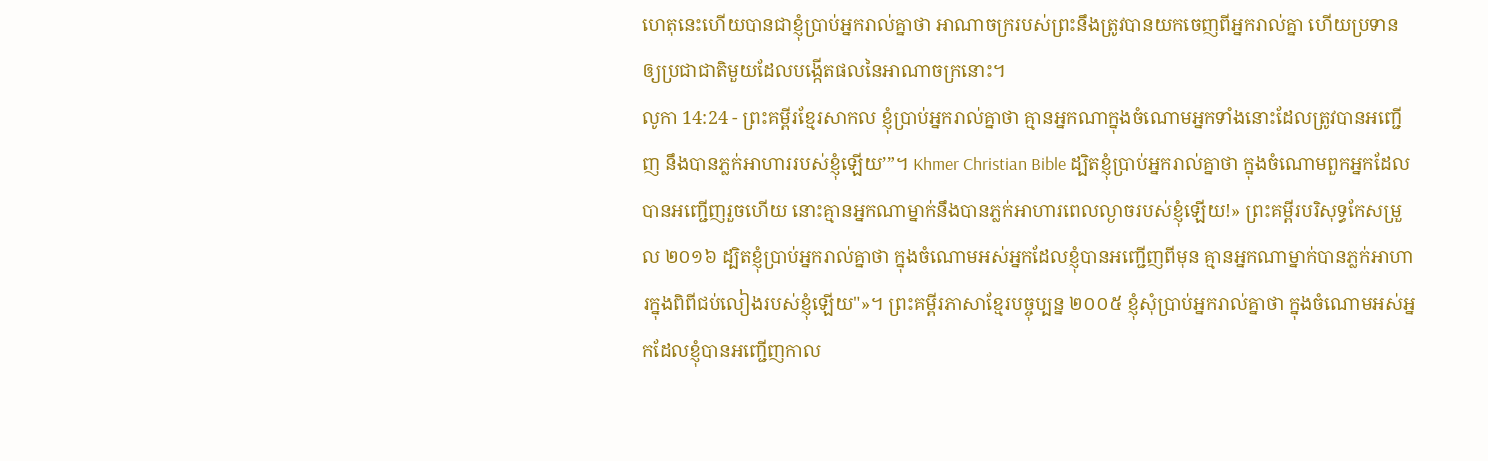ហេតុនេះហើយបានជាខ្ញុំប្រាប់អ្នករាល់គ្នាថា អាណាចក្ររបស់ព្រះនឹងត្រូវបានយកចេញពីអ្នករាល់គ្នា ហើយប្រទានឲ្យប្រជាជាតិមួយដែលបង្កើតផលនៃអាណាចក្រនោះ។
លូកា 14:24 - ព្រះគម្ពីរខ្មែរសាកល ខ្ញុំប្រាប់អ្នករាល់គ្នាថា គ្មានអ្នកណាក្នុងចំណោមអ្នកទាំងនោះដែលត្រូវបានអញ្ជើញ នឹងបានភ្លក់អាហាររបស់ខ្ញុំឡើយ’”។ Khmer Christian Bible ដ្បិតខ្ញុំប្រាប់អ្នករាល់គ្នាថា ក្នុងចំណោមពួកអ្នកដែលបានអញ្ជើញរួចហើយ នោះគ្មានអ្នកណាម្នាក់នឹងបានភ្លក់អាហារពេលល្ងាចរបស់ខ្ញុំឡើយ!» ព្រះគម្ពីរបរិសុទ្ធកែសម្រួល ២០១៦ ដ្បិតខ្ញុំប្រាប់អ្នករាល់គ្នាថា ក្នុងចំណោមអស់អ្នកដែលខ្ញុំបានអញ្ជើញពីមុន គ្មានអ្នកណាម្នាក់បានភ្លក់អាហារក្នុងពិពីជប់លៀងរបស់ខ្ញុំឡើយ"»។ ព្រះគម្ពីរភាសាខ្មែរបច្ចុប្បន្ន ២០០៥ ខ្ញុំសុំប្រាប់អ្នករាល់គ្នាថា ក្នុងចំណោមអស់អ្នកដែលខ្ញុំបានអញ្ជើញកាល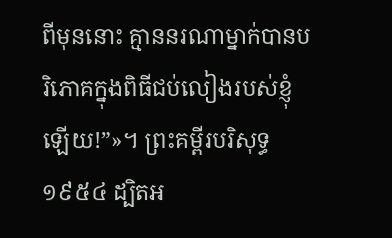ពីមុននោះ គ្មាននរណាម្នាក់បានបរិភោគក្នុងពិធីជប់លៀងរបស់ខ្ញុំឡើយ!”»។ ព្រះគម្ពីរបរិសុទ្ធ ១៩៥៤ ដ្បិតអ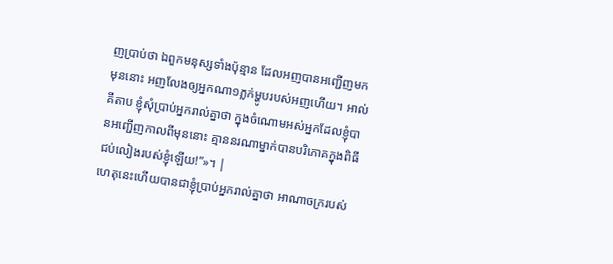ញប្រាប់ថា ឯពួកមនុស្សទាំងប៉ុន្មាន ដែលអញបានអញ្ជើញមកមុននោះ អញលែងឲ្យអ្នកណា១ភ្លក់ម្ហូបរបស់អញហើយ។ អាល់គីតាប ខ្ញុំសុំប្រាប់អ្នករាល់គ្នាថា ក្នុងចំណោមអស់អ្នកដែលខ្ញុំបានអញ្ជើញកាលពីមុននោះ គ្មាននរណាម្នាក់បានបរិភោគក្នុងពិធីជប់លៀងរបស់ខ្ញុំឡើយ!”»។ |
ហេតុនេះហើយបានជាខ្ញុំប្រាប់អ្នករាល់គ្នាថា អាណាចក្ររបស់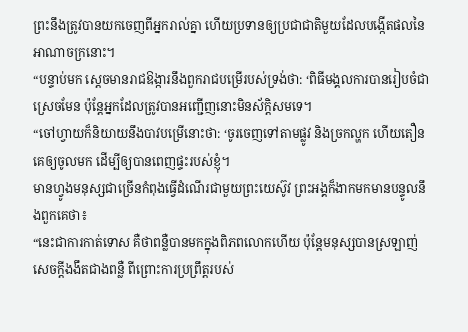ព្រះនឹងត្រូវបានយកចេញពីអ្នករាល់គ្នា ហើយប្រទានឲ្យប្រជាជាតិមួយដែលបង្កើតផលនៃអាណាចក្រនោះ។
“បន្ទាប់មក ស្ដេចមានរាជឱង្ការនឹងពួករាជបម្រើរបស់ទ្រង់ថា: ‘ពិធីមង្គលការបានរៀបចំជាស្រេចមែន ប៉ុន្តែអ្នកដែលត្រូវបានអញ្ជើញនោះមិនស័ក្ដិសមទេ។
“ចៅហ្វាយក៏និយាយនឹងបាវបម្រើនោះថា: ‘ចូរចេញទៅតាមផ្លូវ និងច្រកល្ហក ហើយតឿនគេឲ្យចូលមក ដើម្បីឲ្យបានពេញផ្ទះរបស់ខ្ញុំ។
មានហ្វូងមនុស្សជាច្រើនកំពុងធ្វើដំណើរជាមួយព្រះយេស៊ូវ ព្រះអង្គក៏ងាកមកមានបន្ទូលនឹងពួកគេថា៖
“នេះជាការកាត់ទោស គឺថាពន្លឺបានមកក្នុងពិភពលោកហើយ ប៉ុន្តែមនុស្សបានស្រឡាញ់សេចក្ដីងងឹតជាងពន្លឺ ពីព្រោះការប្រព្រឹត្តរបស់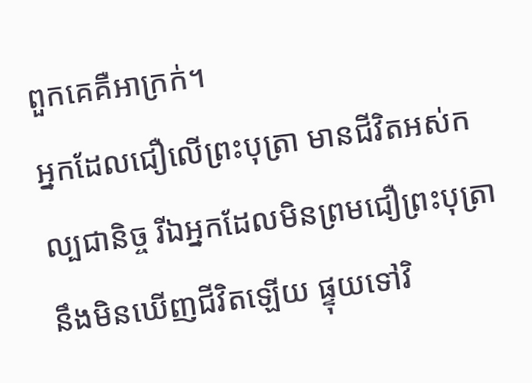ពួកគេគឺអាក្រក់។
អ្នកដែលជឿលើព្រះបុត្រា មានជីវិតអស់កល្បជានិច្ច រីឯអ្នកដែលមិនព្រមជឿព្រះបុត្រា នឹងមិនឃើញជីវិតឡើយ ផ្ទុយទៅវិ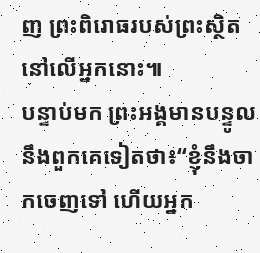ញ ព្រះពិរោធរបស់ព្រះស្ថិតនៅលើអ្នកនោះ៕
បន្ទាប់មក ព្រះអង្គមានបន្ទូលនឹងពួកគេទៀតថា៖“ខ្ញុំនឹងចាកចេញទៅ ហើយអ្នក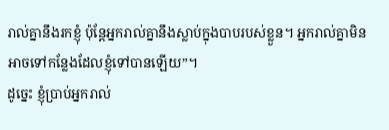រាល់គ្នានឹងរកខ្ញុំ ប៉ុន្តែអ្នករាល់គ្នានឹងស្លាប់ក្នុងបាបរបស់ខ្លួន។ អ្នករាល់គ្នាមិនអាចទៅកន្លែងដែលខ្ញុំទៅបានឡើយ”។
ដូច្នេះ ខ្ញុំប្រាប់អ្នករាល់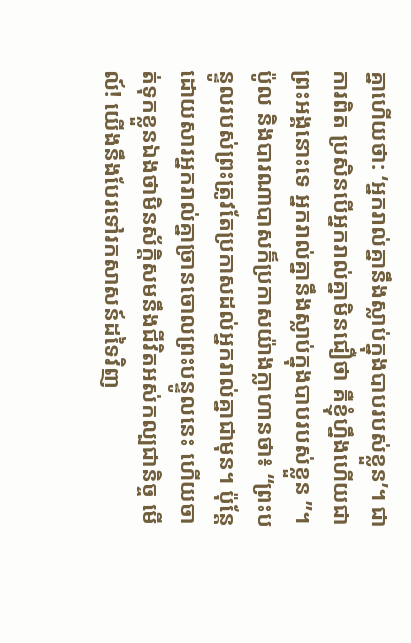គ្នាហើយថា: ‘អ្នករាល់គ្នានឹងស្លាប់ក្នុងបាបរបស់ខ្លួន’។ ជាការពិត ប្រសិនបើអ្នករាល់គ្នាមិនជឿថា គឺខ្ញុំហ្នឹងហើយជាព្រះអង្គនោះទេ អ្នករាល់គ្នានឹងស្លាប់ក្នុងបាបរបស់ខ្លួន ”។
ប៉ូល និងបារណាបាសក៏ប្រកាសយ៉ាងក្លាហានថា៖ “ព្រះបន្ទូលរបស់ព្រះត្រូវតែប្រកាសដល់អ្នករាល់គ្នាជាមុន។ ប៉ុន្តែដោយសារអ្នករាល់គ្នាច្រានចោលព្រះបន្ទូលនេះ ហើយចាត់ទុកខ្លួនឯងថាមិនស័ក្ដិសមនឹងជីវិតអស់កល្បជានិច្ច មើល៍! យើងនឹងបែរទៅរកសាសន៍ដទៃវិញ